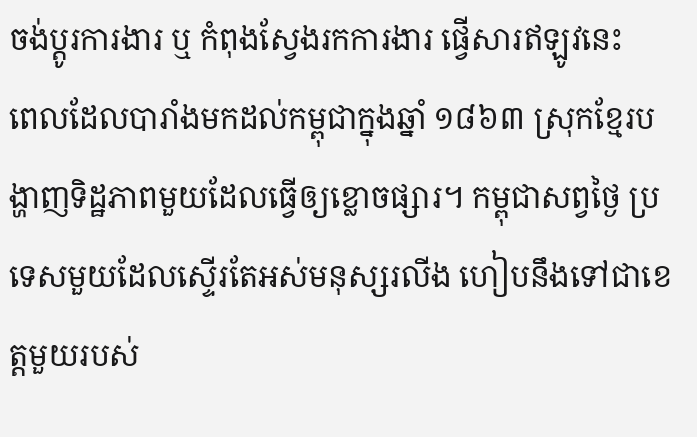ចង់ប្តូរការងារ ឬ កំពុងស្វែងរកការងារ ផ្វើសារឥឡូវនេះ
ពេលដែលបារាំងមកដល់កម្ពុជាក្នុងឆ្នាំ ១៨៦៣ ស្រុកខ្មែរបង្ហាញទិដ្ឋភាពមួយដែលធ្វើឲ្យខ្លោចផ្សារ។ កម្ពុជាសព្វថ្ងៃ ប្រទេសមួយដែលស្ទើរតែអស់មនុស្សរលីង ហៀបនឹងទៅជាខេត្តមួយរបស់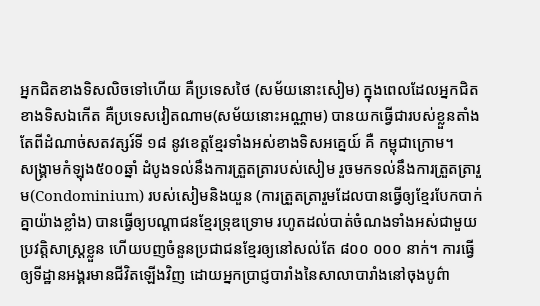អ្នកជិតខាងទិសលិចទៅហើយ គឺប្រទេសថៃ (សម័យនោះសៀម) ក្នុងពេលដែលអ្នកជិតខាងទិសឯកើត គឺប្រទេសវៀតណាម(សម័យនោះអណ្ណាម) បានយកធ្វើជារបស់ខ្លួនតាំងតែពីដំណាច់សតវត្សរ៍ទី ១៨ នូវខេត្តខ្មែរទាំងអស់ខាងទិសអគ្នេយ៍ គឺ កម្ពុជាក្រោម។
សង្រ្គាមកំឡុង៥០០ឆ្នាំ ដំបូងទល់នឹងការត្រួតត្រារបស់សៀម រួចមកទល់នឹងការត្រួតត្រារួម(Condominium) របស់សៀមនិងយួន (ការត្រួតត្រារួមដែលបានធ្វើឲ្យខ្មែរបែកបាក់គ្នាយ៉ាងខ្លាំង) បានធ្វើឲ្យបណ្តាជនខ្មែរទ្រុឌទ្រោម រហូតដល់បាត់ចំណងទាំងអស់ជាមួយប្រវត្តិសាស្រ្តខ្លួន ហើយបញចំនួនប្រជាជនខ្មែរឲ្យនៅសល់តែ ៨០០ ០០០ នាក់។ ការធ្វើឲ្យទីដ្ឋានអង្គរមានជីវិតឡើងវិញ ដោយអ្នកប្រាជ្ញបារាំងនៃសាលាបារាំងនៅចុងបូព៌ា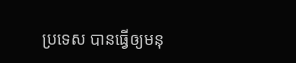ប្រទេស បានធ្វើឲ្យមនុ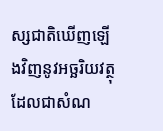ស្សជាតិឃើញឡើងវិញនូវអច្ឆរិយវត្ថុ ដែលជាសំណ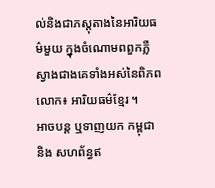ល់និងជាភស្តុតាងនៃអារិយធម៌មួយ ក្នុងចំណោមពពួកភ្លឺស្វាងជាងគេទាំងអស់នៃពិភពលោក៖ អារិយធម៌ខ្មែរ ។
អាចបន្ត ឬទាញយក កម្ពុជា និង សហព័ន្ធឥ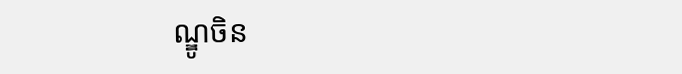ណ្ឌូចិន